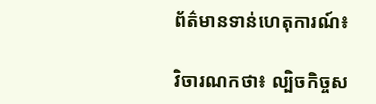ព័ត៌មានទាន់ហេតុការណ៍៖

វិចារណកថា៖ ល្បិចកិច្ចស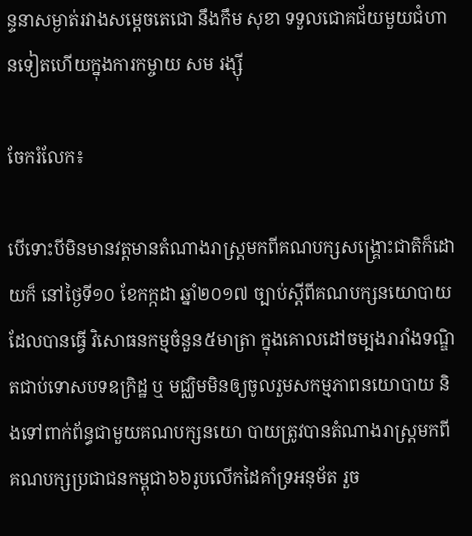ន្ទនាសម្ងាត់រវាងសម្តេចតេជោ នឹងកឹម សុខា ទទួលជោគជ័យមួយជំហានទៀតហើយក្នុងការកម្ចាយ សម រង្ស៊ី

ចែករំលែក៖

បើទោះបីមិនមានវត្តមានតំណាងរាស្រ្តមកពីគណបក្សសង្គ្រោះជាតិក៏ដោយក៏ នៅថ្ងៃទី១០ ខែកក្កដា ឆ្នាំ២០១៧ ច្បាប់ស្តីពីគណបក្សនយោបាយដែលបានធ្វើ វិសោធនកម្មចំនួន៥មាត្រា ក្នុងគោលដៅចម្បងរារាំងទណ្ឌិតជាប់ទោសបទឧក្រិដ្ឋ ឬ មជ្ឈិមមិនឲ្យចូលរួមសកម្មភាពនយោបាយ និងទៅពាក់ព័ន្ធជាមួយគណបក្សនយោ បាយត្រូវបានតំណាងរាស្រ្តមកពីគណបក្សប្រជាជនកម្ពុជា៦៦រូបលើកដៃគាំទ្រអនុម័ត រួច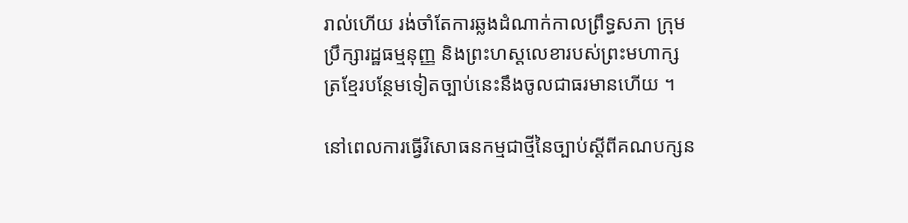រាល់ហើយ រង់ចាំតែការឆ្លងដំណាក់កាលព្រឹទ្ធសភា ក្រុមប្រឹក្សារដ្ឋធម្មនុញ្ញ និងព្រះហស្តលេខារបស់ព្រះមហាក្សត្រខ្មែរបន្ថែមទៀតច្បាប់នេះនឹងចូលជាធរមានហើយ ។

នៅពេលការធ្វើវិសោធនកម្មជាថ្មីនៃច្បាប់ស្តីពីគណបក្សន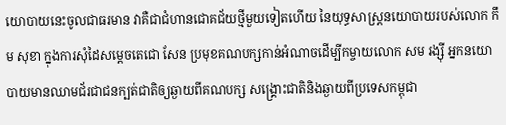យោបាយនេះចូលជាធរមាន វាគឺជាជំហានជោគជ័យថ្មីមួយទៀតហើយ នៃយុទ្ធសាស្រ្តនយោបាយរបស់លោក កឹម សុខា ក្នុងការសុំដៃសម្តេចតេជោ សែន ប្រមុខគណបក្សកាន់អំណាចដើម្បីកម្ចាយលោក សម រង្ស៊ី អ្នកនយោបាយមានឈាមជ័រជាជនក្បត់ជាតិឲ្យឆ្ងាយពីគណបក្ស សង្គ្រោះជាតិនិងឆ្ងាយពីប្រទេសកម្ពុជា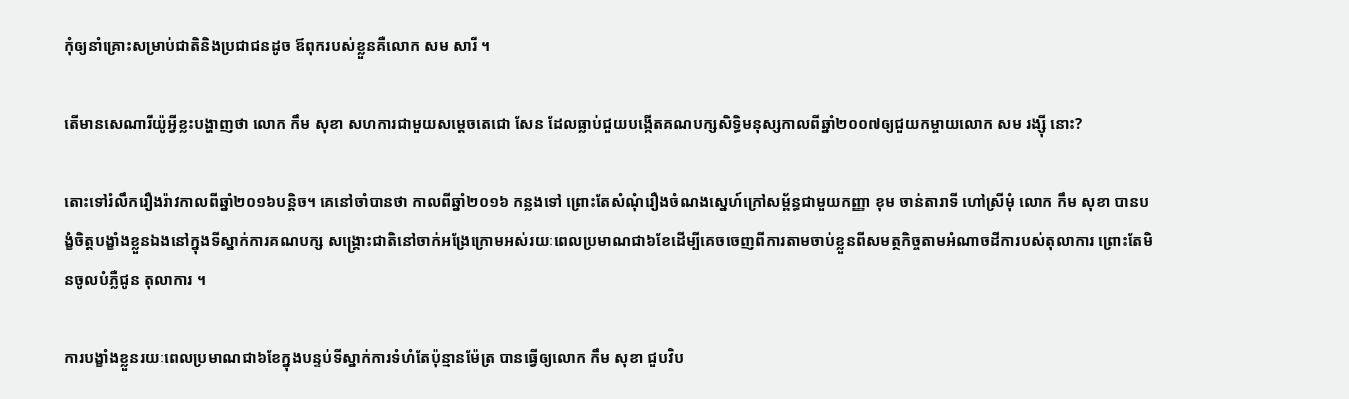កុំឲ្យនាំគ្រោះសម្រាប់ជាតិនិងប្រជាជនដូច ឪពុករបស់ខ្លួនគឺលោក សម សារី ។

តើមានសេណារីយ៉ូអ្វីខ្លះបង្ហាញថា លោក កឹម សុខា សហការជាមួយសម្តេចតេជោ សែន ដែលធ្លាប់ជួយបង្កើតគណបក្សសិទ្ធិមនុស្សកាលពីឆ្នាំ២០០៧ឲ្យជួយកម្ចាយលោក សម រង្ស៊ី នោះ?

តោះទៅរំលឹករឿងរ៉ាវកាលពីឆ្នាំ២០១៦បន្តិច។ គេនៅចាំបានថា កាលពីឆ្នាំ២០១៦ កន្លងទៅ ព្រោះតែសំណុំរឿងចំណងស្នេហ៍ក្រៅសម្ព័ន្ធជាមួយកញ្ញា ខុម ចាន់តារាទី ហៅស្រីមុំ លោក កឹម សុខា បានបង្ខំចិត្តបង្ខាំងខ្លួនឯងនៅក្នុងទីស្នាក់ការគណបក្ស សង្គ្រោះជាតិនៅចាក់អង្រែក្រោមអស់រយៈពេលប្រមាណជា៦ខែដើម្បីគេចចេញពីការតាមចាប់ខ្លួនពីសមត្ថកិច្ចតាមអំណាចដីការបស់តុលាការ ព្រោះតែមិនចូលបំភ្លឺជូន តុលាការ ។

ការបង្ខាំងខ្លួនរយៈពេលប្រមាណជា៦ខែក្នុងបន្ទប់ទីស្នាក់ការទំហំតែប៉ុន្មានម៉ែត្រ បានធ្វើឲ្យលោក កឹម សុខា ជួបវិប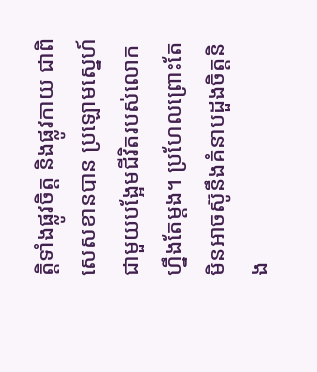ត្តិទាំងផ្លូវចិត្ត និងផ្លូវកាយ ជាពិសេសខានបាន ប្រឡោមស្នេហ៍ជាមួយបង្អែមជីវិតរបស់លោកហ្នឹងតែម្តង។ ប្រហែលព្រោះតែមិនអាចស៊ូនឹងគំនាបដួងចិត្តនិង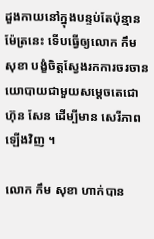ដួងកាយនៅក្នុងបន្ទប់តែប៉ុន្មានម៉ែត្រនេះ ទើបធ្វើឲ្យលោក កឹម សុខា បង្ខំចិត្តស្វែងរកការចរចានយោបាយជាមួយសម្តេចតេជោ ហ៊ុន សែន ដើម្បីមាន សេរីភាពឡើងវិញ ។

លោក កឹម សុខា ហាក់បាន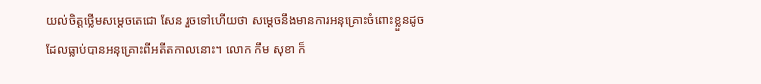យល់ចិត្តថ្លើមសម្តេចតេជោ សែន រួចទៅហើយថា សម្តេចនឹងមានការអនុគ្រោះចំពោះខ្លួនដូចដែលធ្លាប់បានអនុគ្រោះពីអតីតកាលនោះ។ លោក កឹម សុខា ក៏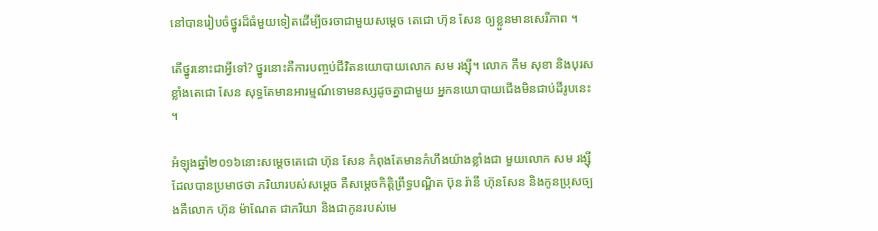នៅបានរៀបចំថ្នូរដ៏ធំមួយទៀតដើម្បីចរចាជាមួយសម្តេច តេជោ ហ៊ុន សែន ឲ្យខ្លួនមានសេរីភាព ។

តើថ្នូរនោះជាអ្វីទៅ? ថ្នូរនោះគឺការបញ្ចប់ជីវិតនយោបាយលោក សម រង្ស៊ី។ លោក កឹម សុខា និងបុរសខ្លាំងតេជោ សែន សុទ្ធតែមានអារម្មណ៍ទោមនស្សដូចគ្នាជាមួយ អ្នកនយោបាយជើងមិនជាប់ដីរូបនេះ ។

អំឡុងឆ្នាំ២០១៦នោះសម្តេចតេជោ ហ៊ុន សែន កំពុងតែមានកំហឹងយ៉ាងខ្លាំងជា មួយលោក សម រង្ស៊ី ដែលបានប្រមាថថា ភរិយារបស់សម្តេច គឺសម្តេចកិត្តិព្រឹទ្ធបណ្ឌិត ប៊ុន រ៉ានី ហ៊ុនសែន និងកូនប្រុសច្បងគឺលោក ហ៊ុន ម៉ាណែត ជាភរិយា និងជាកូនរបស់មេ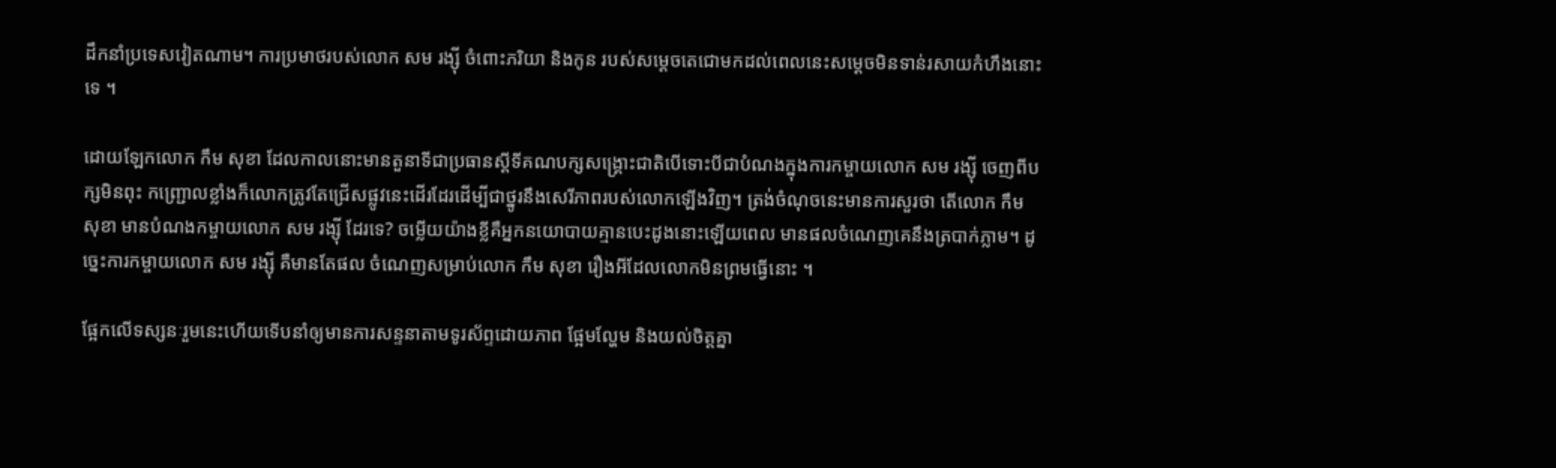ដឹកនាំប្រទេសវៀតណាម។ ការប្រមាថរបស់លោក សម រង្ស៊ី ចំពោះភរិយា និងកូន របស់សម្តេចតេជោមកដល់ពេលនេះសម្តេចមិនទាន់រសាយកំហឹងនោះទេ ។

ដោយឡែកលោក កឹម សុខា ដែលកាលនោះមានតួនាទីជាប្រធានស្តីទីគណបក្សសង្គ្រោះជាតិបើទោះបីជាបំណងក្នុងការកម្ចាយលោក សម រង្ស៊ី ចេញពីបក្សមិនពុះ កញ្ជ្រោលខ្លាំងក៏លោកត្រូវតែជ្រើសផ្លូវនេះដើរដែរដើម្បីជាថ្នូរនឹងសេរីភាពរបស់លោកឡើងវិញ។ ត្រង់ចំណុចនេះមានការសួរថា តើលោក កឹម សុខា មានបំណងកម្ចាយលោក សម រង្ស៊ី ដែរទេ? ចម្លើយយ៉ាងខ្លីគឺអ្នកនយោបាយគ្មានបេះដូងនោះឡើយពេល មានផលចំណេញគេនឹងត្របាក់ភ្លាម។ ដូច្នេះការកម្ចាយលោក សម រង្ស៊ី គឺមានតែផល ចំណេញសម្រាប់លោក កឹម សុខា រឿងអីដែលលោកមិនព្រមធ្វើនោះ ។

ផ្អែកលើទស្សនៈរួមនេះហើយទើបនាំឲ្យមានការសន្ទនាតាមទូរស័ព្ទដោយភាព ផ្អែមល្ហែម និងយល់ចិត្តគ្នា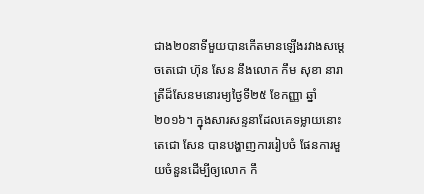ជាង២០នាទីមួយបានកើតមានឡើងរវាងសម្តេចតេជោ ហ៊ុន សែន នឹងលោក កឹម សុខា នារាត្រីដ៏សែនមនោរម្យថ្ងៃទី២៥ ខែកញ្ញា ឆ្នាំ ២០១៦។ ក្នុងសារសន្ទនាដែលគេទម្លាយនោះតេជោ សែន បានបង្ហាញការរៀបចំ ផែនការមួយចំនួនដើម្បីឲ្យលោក កឹ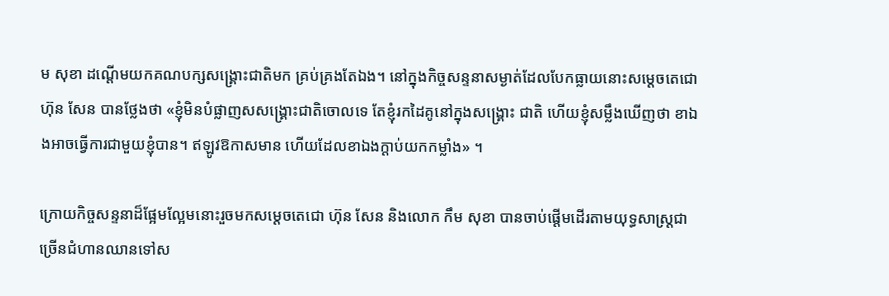ម សុខា ដណ្តើមយកគណបក្សសង្គ្រោះជាតិមក គ្រប់គ្រងតែឯង។ នៅក្នុងកិច្ចសន្ទនាសម្ងាត់ដែលបែកធ្លាយនោះសម្តេចតេជោ ហ៊ុន សែន បានថ្លែងថា «ខ្ញុំមិនបំផ្លាញសសង្គ្រោះជាតិចោលទេ តែខ្ញុំរកដៃគូនៅក្នុងសង្គ្រោះ ជាតិ ហើយខ្ញុំសម្លឹងឃើញថា ខាឯងអាចធ្វើការជាមួយខ្ញុំបាន។ ឥឡូវឱកាសមាន ហើយដែលខាឯងក្តាប់យកកម្លាំង» ។

ក្រោយកិច្ចសន្ទនាដ៏ផ្អែមល្អែមនោះរួចមកសម្តេចតេជោ ហ៊ុន សែន និងលោក កឹម សុខា បានចាប់ផ្តើមដើរតាមយុទ្ធសាស្រ្តជាច្រើនជំហានឈានទៅស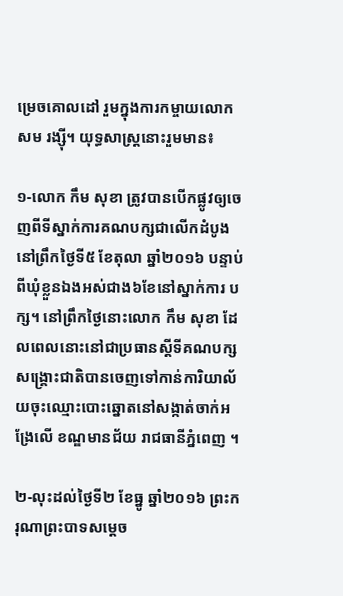ម្រេចគោលដៅ រួមក្នុងការកម្ចាយលោក សម រង្ស៊ី។ យុទ្ធសាស្រ្តនោះរួមមាន៖

១-លោក កឹម សុខា ត្រូវបានបើកផ្លូវឲ្យចេញពីទីស្នាក់ការគណបក្សជាលើកដំបូងនៅព្រឹកថ្ងៃទី៥ ខែតុលា ឆ្នាំ២០១៦ បន្ទាប់ពីឃុំខ្លួនឯងអស់ជាង៦ខែនៅស្នាក់ការ បក្ស។ នៅព្រឹកថ្ងៃនោះលោក កឹម សុខា ដែលពេលនោះនៅជាប្រធានស្តីទីគណបក្សសង្គ្រោះជាតិបានចេញទៅកាន់ការិយាល័យចុះឈ្មោះបោះឆ្នោតនៅសង្កាត់ចាក់អង្រែលើ ខណ្ឌមានជ័យ រាជធានីភ្នំពេញ ។

២-លុះដល់ថ្ងៃទី២ ខែធ្នូ ឆ្នាំ២០១៦ ព្រះករុណាព្រះបាទសម្តេច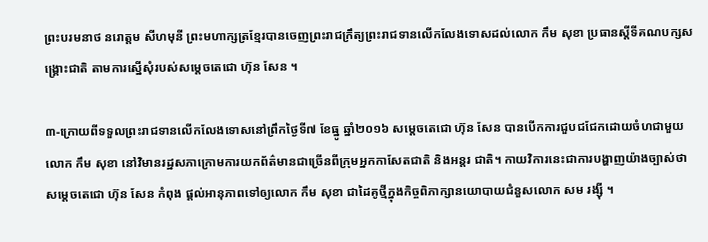ព្រះបរមនាថ នរោត្តម សីហមុនី ព្រះមហាក្សត្រខ្មែរបានចេញព្រះរាជក្រឹត្យព្រះរាជទានលើកលែងទោសដល់លោក កឹម សុខា ប្រធានស្តីទីគណបក្សសង្គ្រោះជាតិ តាមការស្នើសុំរបស់សម្តេចតេជោ ហ៊ុន សែន ។

៣-ក្រោយពីទទួលព្រះរាជទានលើកលែងទោសនៅព្រឹកថ្ងៃទី៧ ខែធ្នូ ឆ្នាំ២០១៦ សម្តេចតេជោ ហ៊ុន សែន បានបើកការជួបជជែកដោយចំហជាមួយលោក កឹម សុខា នៅវិមានរដ្ឋសភាក្រោមការយកព័ត៌មានជាច្រើនពីក្រុមអ្នកកាសែតជាតិ និងអន្តរ ជាតិ។ កាយវិការនេះជាការបង្ហាញយ៉ាងច្បាស់ថា សម្តេចតេជោ ហ៊ុន សែន កំពុង ផ្តល់អានុភាពទៅឲ្យលោក កឹម សុខា ជាដៃគូថ្មីក្នុងកិច្ចពិភាក្សានយោបាយជំនួសលោក សម រង្ស៊ី ។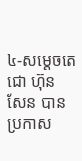៤-សម្តេចតេជោ ហ៊ុន សែន បានប្រកាស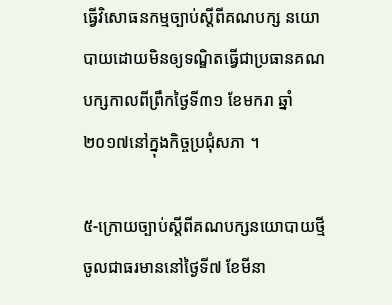ធ្វើវិសោធនកម្មច្បាប់ស្តីពីគណបក្ស នយោបាយដោយមិនឲ្យទណ្ឌិតធ្វើជាប្រធានគណបក្សកាលពីព្រឹកថ្ងៃទី៣១ ខែមករា ឆ្នាំ២០១៧នៅក្នុងកិច្ចប្រជុំសភា ។

៥-ក្រោយច្បាប់ស្តីពីគណបក្សនយោបាយថ្មីចូលជាធរមាននៅថ្ងៃទី៧ ខែមីនា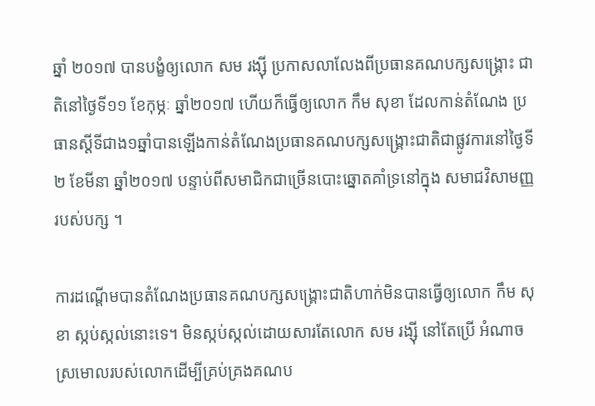ឆ្នាំ ២០១៧ បានបង្ខំឲ្យលោក សម រង្ស៊ី ប្រកាសលាលែងពីប្រធានគណបក្សសង្គ្រោះ ជាតិនៅថ្ងៃទី១១ ខែកុម្ភៈ ឆ្នាំ២០១៧ ហើយក៏ធ្វើឲ្យលោក កឹម សុខា ដែលកាន់តំណែង ប្រធានស្តីទីជាង១ឆ្នាំបានឡើងកាន់តំណែងប្រធានគណបក្សសង្គ្រោះជាតិជាផ្លូវការនៅថ្ងៃទី២ ខែមីនា ឆ្នាំ២០១៧ បន្ទាប់ពីសមាជិកជាច្រើនបោះឆ្នោតគាំទ្រនៅក្នុង សមាជវិសាមញ្ញរបស់បក្ស ។

ការដណ្តើមបានតំណែងប្រធានគណបក្សសង្គ្រោះជាតិហាក់មិនបានធ្វើឲ្យលោក កឹម សុខា ស្កប់ស្កល់នោះទេ។ មិនស្កប់ស្កល់ដោយសារតែលោក សម រង្ស៊ី នៅតែប្រើ អំណាចស្រមោលរបស់លោកដើម្បីគ្រប់គ្រងគណប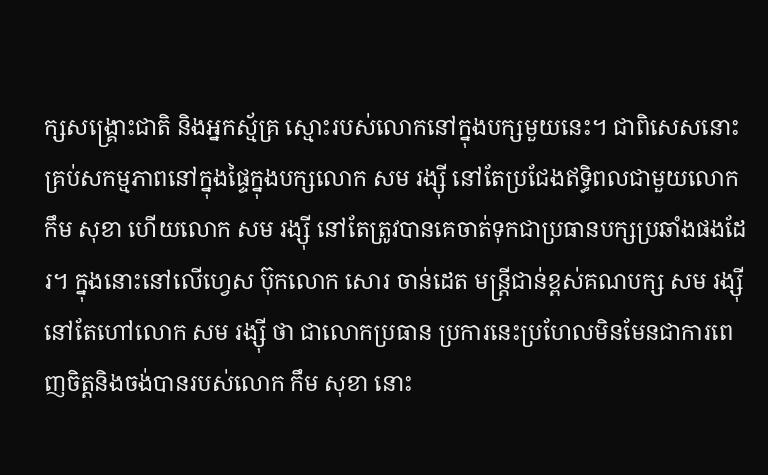ក្សសង្គ្រោះជាតិ និងអ្នកស្ម័គ្រ ស្មោះរបស់លោកនៅក្នុងបក្សមួយនេះ។ ជាពិសេសនោះគ្រប់សកម្មភាពនៅក្នុងផ្ទៃក្នុងបក្សលោក សម រង្ស៊ី នៅតែប្រជែងឥទ្ធិពលជាមួយលោក កឹម សុខា ហើយលោក សម រង្ស៊ី នៅតែត្រូវបានគេចាត់ទុកជាប្រធានបក្សប្រឆាំងផងដែរ។ ក្នុងនោះនៅលើហ្វេស ប៊ុកលោក សោរ ចាន់ដេត មន្រ្តីជាន់ខ្ពស់គណបក្ស សម រង្ស៊ី នៅតែហៅលោក សម រង្ស៊ី ថា ជាលោកប្រធាន ប្រការនេះប្រហែលមិនមែនជាការពេញចិត្តនិងចង់បានរបស់លោក កឹម សុខា នោះ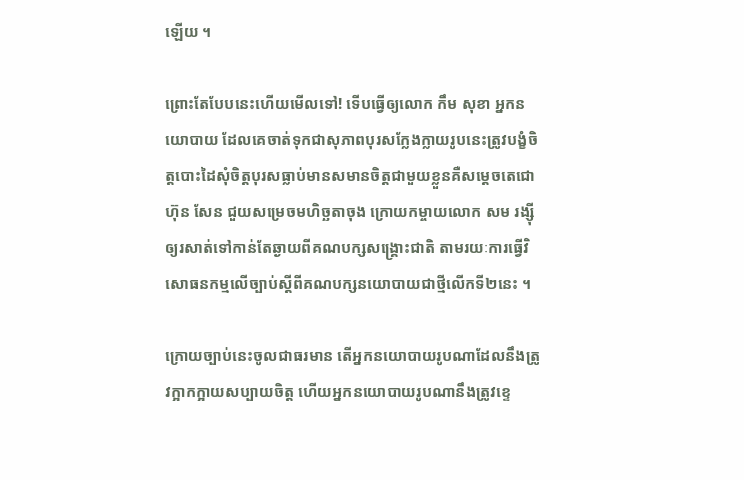ឡើយ ។

ព្រោះតែបែបនេះហើយមើលទៅ! ទើបធ្វើឲ្យលោក កឹម សុខា អ្នកនយោបាយ ដែលគេចាត់ទុកជាសុភាពបុរសក្លែងក្លាយរូបនេះត្រូវបង្ខំចិត្តបោះដៃសុំចិត្តបុរសធ្លាប់មានសមានចិត្តជាមួយខ្លួនគឺសម្តេចតេជោ ហ៊ុន សែន ជួយសម្រេចមហិច្ឆតាចុង ក្រោយកម្ចាយលោក សម រង្ស៊ី ឲ្យរសាត់ទៅកាន់តែឆ្ងាយពីគណបក្សសង្គ្រោះជាតិ តាមរយៈការធ្វើវិសោធនកម្មលើច្បាប់ស្តីពីគណបក្សនយោបាយជាថ្មីលើកទី២នេះ ។

ក្រោយច្បាប់នេះចូលជាធរមាន តើអ្នកនយោបាយរូបណាដែលនឹងត្រូវក្អាកក្អាយសប្បាយចិត្ត ហើយអ្នកនយោបាយរូបណានឹងត្រូវខ្ទេ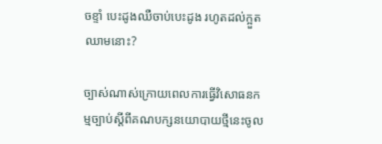ចខ្ទាំ បេះដូងឈឺចាប់បេះដូង រហូតដល់ក្អួតឈាមនោះ?

ច្បាស់ណាស់ក្រោយពេលការធ្វើវិសោធនកម្មច្បាប់ស្តីពីគណបក្សនយោបាយថ្មីនេះចូល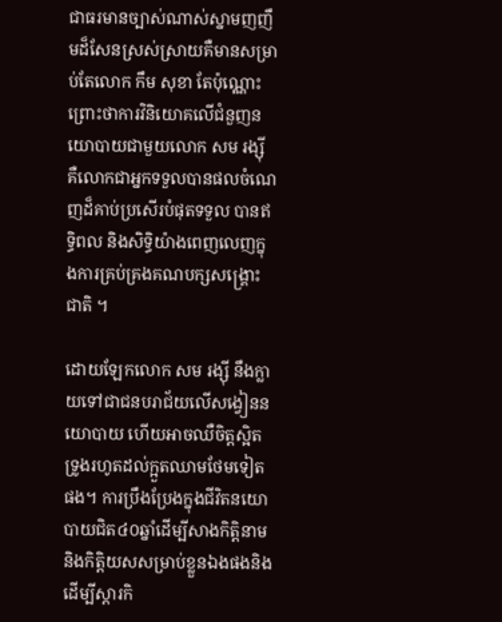ជាធរមានច្បាស់ណាស់ស្នាមញញឹមដ៏សែនស្រស់ស្រាយគឺមានសម្រាប់តែលោក កឹម សុខា តែប៉ុណ្ណោះ ព្រោះថាការវិនិយោគលើជំនួញនយោបាយជាមួយលោក សម រង្ស៊ី គឺលោកជាអ្នកទទួលបានផលចំណេញដ៏គាប់ប្រសើរបំផុតទទួល បានឥទ្ធិពល និងសិទ្ធិយ៉ាងពេញលេញក្នុងការគ្រប់គ្រងគណបក្សសង្គ្រោះជាតិ ។

ដោយឡែកលោក សម រង្ស៊ី នឹងក្លាយទៅជាជនបរាជ័យលើសង្វៀននយោបាយ ហើយអាចឈឺចិត្តស្អិតទ្រូងរហូតដល់ក្អួតឈាមថែមទៀតផង។ ការប្រឹងប្រែងក្នុងជីវិតនយោបាយជិត៤០ឆ្នាំដើម្បីសាងកិត្តិនាម និងកិត្តិយសសម្រាប់ខ្លួនឯងផងនិងដើម្បីស្តារកិ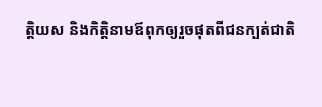ត្តិយស និងកិត្តិនាមឪពុកឲ្យរួចផុតពីជនក្បត់ជាតិ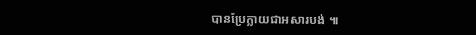បានប្រែក្លាយជាអសារបង់ ៕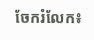ចែករំលែក៖